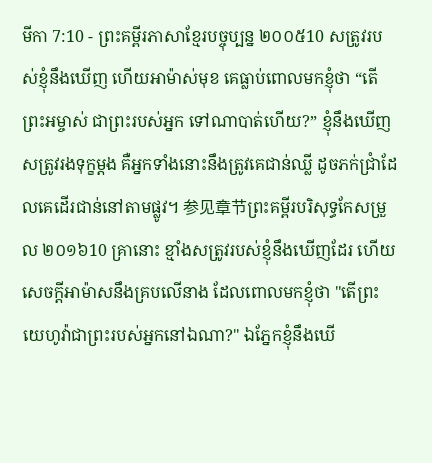មីកា 7:10 - ព្រះគម្ពីរភាសាខ្មែរបច្ចុប្បន្ន ២០០៥10 សត្រូវរបស់ខ្ញុំនឹងឃើញ ហើយអាម៉ាស់មុខ គេធ្លាប់ពោលមកខ្ញុំថា “តើព្រះអម្ចាស់ ជាព្រះរបស់អ្នក ទៅណាបាត់ហើយ?” ខ្ញុំនឹងឃើញសត្រូវរងទុក្ខម្ដង គឺអ្នកទាំងនោះនឹងត្រូវគេជាន់ឈ្លី ដូចភក់ជ្រាំដែលគេដើរជាន់នៅតាមផ្លូវ។ 参见章节ព្រះគម្ពីរបរិសុទ្ធកែសម្រួល ២០១៦10 គ្រានោះ ខ្មាំងសត្រូវរបស់ខ្ញុំនឹងឃើញដែរ ហើយសេចក្ដីអាម៉ាសនឹងគ្របលើនាង ដែលពោលមកខ្ញុំថា "តើព្រះយេហូវ៉ាជាព្រះរបស់អ្នកនៅឯណា?" ឯភ្នែកខ្ញុំនឹងឃើ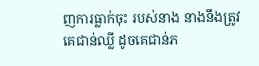ញការធ្លាក់ចុះ របស់នាង នាងនឹងត្រូវគេជាន់ឈ្លី ដូចគេជាន់ភ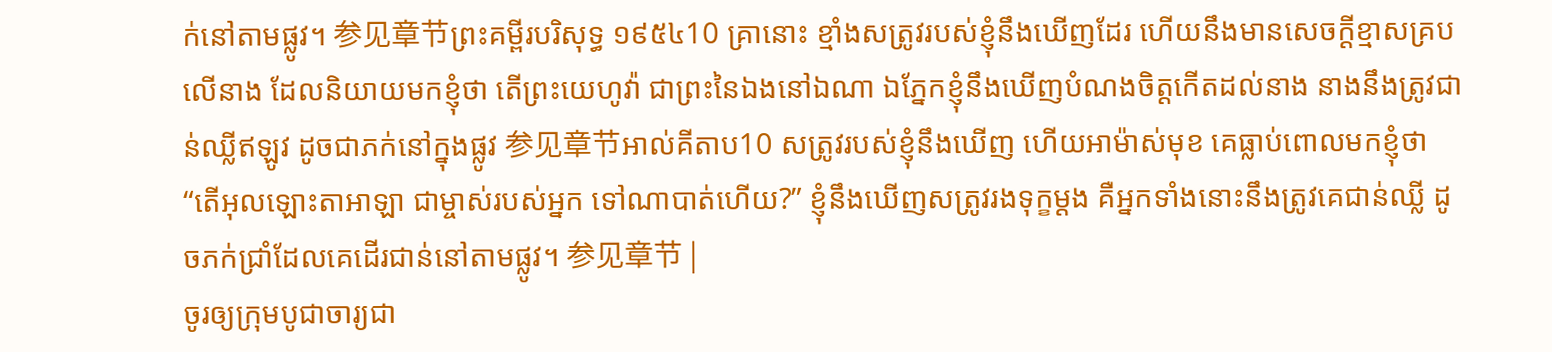ក់នៅតាមផ្លូវ។ 参见章节ព្រះគម្ពីរបរិសុទ្ធ ១៩៥៤10 គ្រានោះ ខ្មាំងសត្រូវរបស់ខ្ញុំនឹងឃើញដែរ ហើយនឹងមានសេចក្ដីខ្មាសគ្របលើនាង ដែលនិយាយមកខ្ញុំថា តើព្រះយេហូវ៉ា ជាព្រះនៃឯងនៅឯណា ឯភ្នែកខ្ញុំនឹងឃើញបំណងចិត្តកើតដល់នាង នាងនឹងត្រូវជាន់ឈ្លីឥឡូវ ដូចជាភក់នៅក្នុងផ្លូវ 参见章节អាល់គីតាប10 សត្រូវរបស់ខ្ញុំនឹងឃើញ ហើយអាម៉ាស់មុខ គេធ្លាប់ពោលមកខ្ញុំថា “តើអុលឡោះតាអាឡា ជាម្ចាស់របស់អ្នក ទៅណាបាត់ហើយ?” ខ្ញុំនឹងឃើញសត្រូវរងទុក្ខម្ដង គឺអ្នកទាំងនោះនឹងត្រូវគេជាន់ឈ្លី ដូចភក់ជ្រាំដែលគេដើរជាន់នៅតាមផ្លូវ។ 参见章节 |
ចូរឲ្យក្រុមបូជាចារ្យជា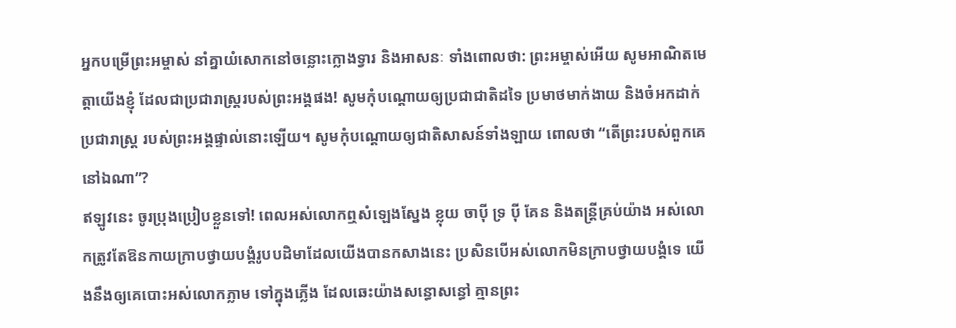អ្នកបម្រើព្រះអម្ចាស់ នាំគ្នាយំសោកនៅចន្លោះក្លោងទ្វារ និងអាសនៈ ទាំងពោលថា: ព្រះអម្ចាស់អើយ សូមអាណិតមេត្តាយើងខ្ញុំ ដែលជាប្រជារាស្ត្ររបស់ព្រះអង្គផង! សូមកុំបណ្ដោយឲ្យប្រជាជាតិដទៃ ប្រមាថមាក់ងាយ និងចំអកដាក់ប្រជារាស្ត្រ របស់ព្រះអង្គផ្ទាល់នោះឡើយ។ សូមកុំបណ្ដោយឲ្យជាតិសាសន៍ទាំងឡាយ ពោលថា “តើព្រះរបស់ពួកគេនៅឯណា”?
ឥឡូវនេះ ចូរប្រុងប្រៀបខ្លួនទៅ! ពេលអស់លោកឮសំឡេងស្នែង ខ្លុយ ចាប៉ី ទ្រ ប៉ី គែន និងតន្ត្រីគ្រប់យ៉ាង អស់លោកត្រូវតែឱនកាយក្រាបថ្វាយបង្គំរូបបដិមាដែលយើងបានកសាងនេះ ប្រសិនបើអស់លោកមិនក្រាបថ្វាយបង្គំទេ យើងនឹងឲ្យគេបោះអស់លោកភ្លាម ទៅក្នុងភ្លើង ដែលឆេះយ៉ាងសន្ធោសន្ធៅ គ្មានព្រះ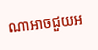ណាអាចជួយអ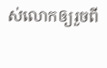ស់លោកឲ្យរួចពី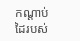កណ្ដាប់ដៃរបស់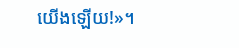យើងឡើយ!»។